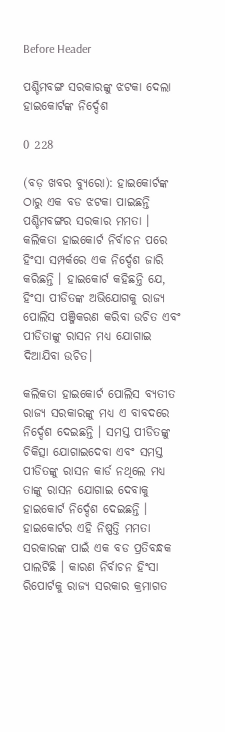Before Header

ପଶ୍ଚିମବଙ୍ଗ ସରକାରଙ୍କୁ ଝଟକା ଦେଲା ହାଇକୋର୍ଟଙ୍କ ନିର୍ଦ୍ଦେଶ

0 228

(ବଡ଼ ଖବର ବ୍ୟୁରୋ): ହାଇକୋର୍ଟଙ୍କ ଠାରୁ ଏକ ବଡ ଝଟକା ପାଇଛନ୍ତି ପଶ୍ଚିମବଙ୍ଗର ସରକାର ମମତା । କଲିକତା ହାଇକୋର୍ଟ ନିର୍ବାଚନ ପରେ ହିଂସା ସମ୍ପର୍କରେ ଏକ ନିର୍ଦ୍ଦେଶ ଜାରି କରିଛନ୍ତି । ହାଇକୋର୍ଟ କହିଛନ୍ତି ଯେ, ହିଂସା ପୀଡିତଙ୍କ ଅଭିଯୋଗକୁ ରାଜ୍ୟ ପୋଲିସ ପଞ୍ଜିକରଣ କରିବା ଉଚିତ ଏବଂ ପୀଡିତାଙ୍କୁ ରାସନ ମଧ୍ୟ ଯୋଗାଇ ଦିଆଯିବା ଉଚିତ।

କଲିକତା ହାଇକୋର୍ଟ ପୋଲିସ ବ୍ୟତୀତ ରାଜ୍ୟ ସରକାରଙ୍କୁ ମଧ୍ୟ ଏ ବାବଦରେ ନିର୍ଦ୍ଦେଶ ଦେଇଛନ୍ତି । ସମସ୍ତ ପୀଡିତଙ୍କୁ ଚିକିତ୍ସା ଯୋଗାଇଦେବା ଏବଂ ସମସ୍ତ ପୀଡିତଙ୍କୁ ରାସନ କାର୍ଡ ନଥିଲେ ମଧ୍ୟ ତାଙ୍କୁ ରାସନ ଯୋଗାଇ ଦେବାକୁ ହାଇକୋର୍ଟ ନିର୍ଦ୍ଦେଶ ଦେଇଛନ୍ତି । ହାଇକୋର୍ଟର ଏହି ନିଷ୍ପତ୍ତି ମମତା ସରକାରଙ୍କ ପାଇଁ ଏକ ବଡ ପ୍ରତିବନ୍ଧକ ପାଲଟିଛି । କାରଣ ନିର୍ବାଚନ ହିଂସା ରିପୋର୍ଟକୁ ରାଜ୍ୟ ସରକାର କ୍ରମାଗତ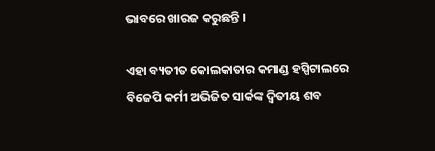ଭାବରେ ଖାରଜ କରୁଛନ୍ତି ।

ଏହା ବ୍ୟତୀତ କୋଲକାତାର କମାଣ୍ଡ ହସ୍ପିଟାଲରେ ବିଜେପି କର୍ମୀ ଅଭିଜିତ ସାର୍କଙ୍କ ଦ୍ୱିତୀୟ ଶବ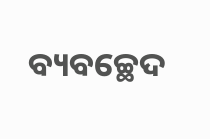ବ୍ୟବଚ୍ଛେଦ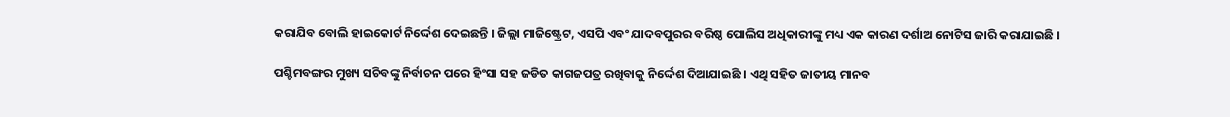କରାଯିବ ବୋଲି ହାଇକୋର୍ଟ ନିର୍ଦ୍ଦେଶ ଦେଇଛନ୍ତି । ଜିଲ୍ଲା ମାଜିଷ୍ଟ୍ରେଟ, ଏସପି ଏବଂ ଯାଦବପୁରର ବରିଷ୍ଠ ପୋଲିସ ଅଧିକାରୀଙ୍କୁ ମଧ୍ୟ ଏକ କାରଣ ଦର୍ଶାଅ ନୋଟିସ ଜାରି କରାଯାଇଛି ।

ପଶ୍ଚିମବଙ୍ଗର ମୁଖ୍ୟ ସଚିବଙ୍କୁ ନିର୍ବାଚନ ପରେ ହିଂସା ସହ ଜଡିତ କାଗଜପତ୍ର ରଖିବାକୁ ନିର୍ଦ୍ଦେଶ ଦିଆଯାଇଛି । ଏଥି ସହିତ ଜାତୀୟ ମାନବ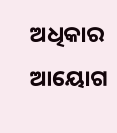ଅଧିକାର ଆୟୋଗ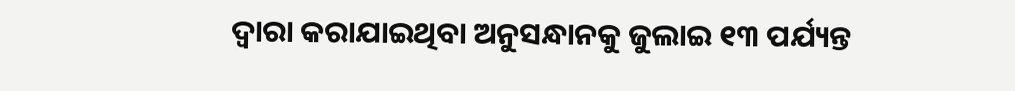ଦ୍ୱାରା କରାଯାଇଥିବା ଅନୁସନ୍ଧାନକୁ ଜୁଲାଇ ୧୩ ପର୍ଯ୍ୟନ୍ତ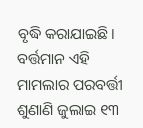ବୃଦ୍ଧି କରାଯାଇଛି। ବର୍ତ୍ତମାନ ଏହି ମାମଲାର ପରବର୍ତ୍ତୀ ଶୁଣାଣି ଜୁଲାଇ ୧୩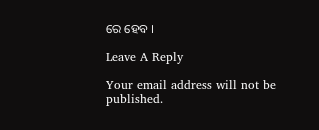ରେ ହେବ ।

Leave A Reply

Your email address will not be published.